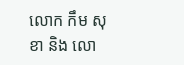លោក កឹម សុខា និង លោ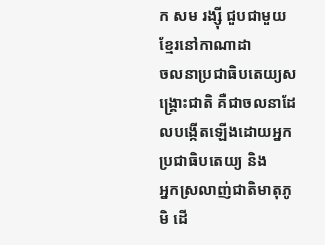ក សម រង្ស៊ី ជួបជាមួយខ្មែរនៅកាណាដា
ចលនាប្រជាធិបតេយ្យសង្គ្រោះជាតិ គឺជាចលនាដែលបង្កើតឡើងដោយអ្នកប្រជាធិបតេយ្យ និង
អ្នកស្រលាញ់ជាតិមាតុភូមិ ដើ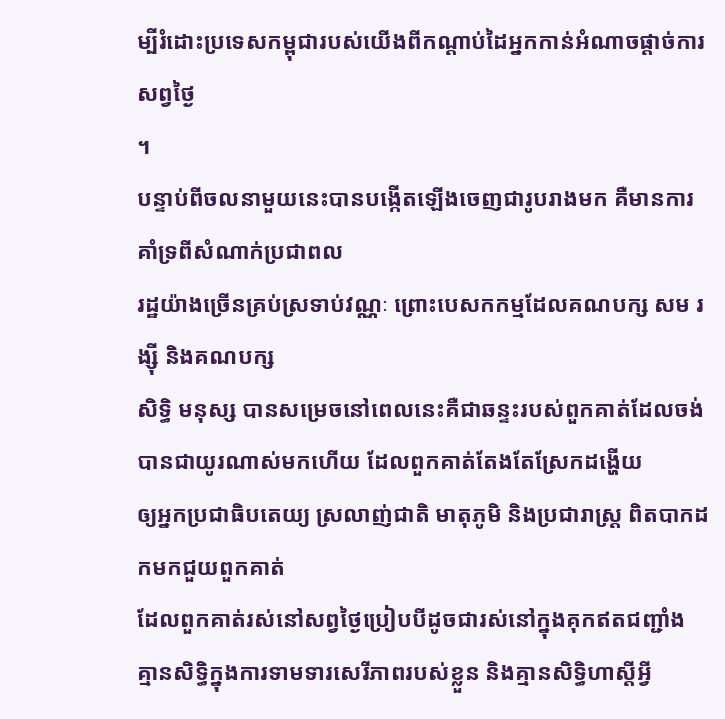ម្បីរំដោះប្រទេសកម្ពុជារបស់យើងពីកណ្តាប់ដៃអ្នកកាន់អំណាចផ្តាច់ការសព្វថ្ងៃ
។
បន្ទាប់ពីចលនាមួយនេះបានបង្កើតឡើងចេញជារូបរាងមក គឺមានការគាំទ្រពីសំណាក់ប្រជាពល
រដ្ឋយ៉ាងច្រើនគ្រប់ស្រទាប់វណ្ណៈ ព្រោះបេសកកម្មដែលគណបក្ស សម រង្ស៊ី និងគណបក្ស
សិទ្ធិ មនុស្ស បានសម្រេចនៅពេលនេះគឺជាឆន្ទះរបស់ពួកគាត់ដែលចង់បានជាយូរណាស់មកហើយ ដែលពួកគាត់តែងតែស្រែកដង្ហើយ
ឲ្យអ្នកប្រជាធិបតេយ្យ ស្រលាញ់ជាតិ មាតុភូមិ និងប្រជារាស្រ្ត ពិតបាកដកមកជួយពួកគាត់
ដែលពួកគាត់រស់នៅសព្វថ្ងៃប្រៀបបីដូចជារស់នៅក្នុងគុកឥតជញ្ជាំង
គ្មានសិទ្ធិក្នុងការទាមទារសេរីភាពរបស់ខ្លួន និងគ្មានសិទ្ធិហាស្តីអ្វី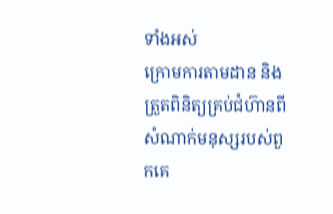ទាំងអស់
ក្រោមការតាមដាន និងត្រួតពិនិត្យគ្រប់ជំហ៊ានពីសំណាក់មនុស្សរបស់ពួកគេ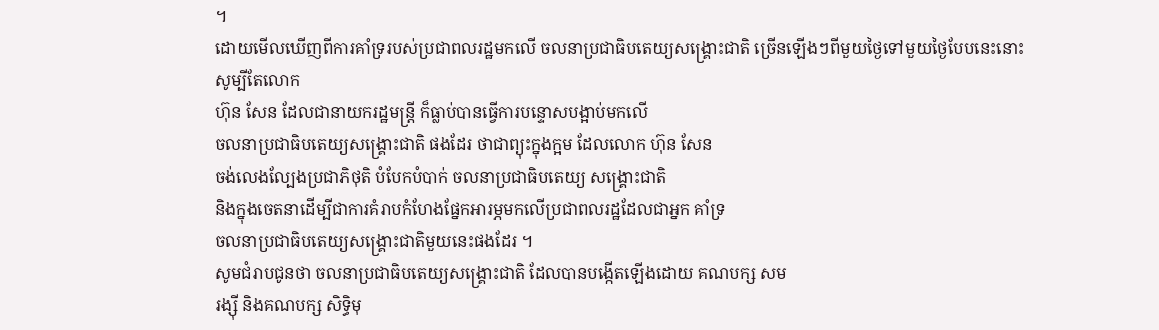។
ដោយមើលឃើញពីការគាំទ្ររបស់ប្រជាពលរដ្ឋមកលើ ចលនាប្រជាធិបតេយ្យសង្គ្រោះជាតិ ច្រើនឡើងៗពីមួយថ្ងៃទៅមួយថ្ងៃបែបនេះនោះសូម្បីតែលោក
ហ៊ុន សែន ដែលជានាយករដ្ឋមន្រ្តី ក៏ធ្លាប់បានធ្វើការបន្ទោសបង្អាប់មកលើ
ចលនាប្រជាធិបតេយ្យសង្គ្រោះជាតិ ផងដែរ ថាជាព្យុះក្នុងក្អម ដែលលោក ហ៊ុន សែន
ចង់លេងល្បែងប្រជាភិថុតិ បំបែកបំបាក់ ចលនាប្រជាធិបតេយ្យ សង្គ្រោះជាតិ
និងក្នុងចេតនាដើម្បីជាការគំរាបកំហែងផ្នែកអារម្ភមកលើប្រជាពលរដ្ឋដែលជាអ្នក គាំទ្រ
ចលនាប្រជាធិបតេយ្យសង្គ្រោះជាតិមួយនេះផងដែរ ។
សូមជំរាបជូនថា ចលនាប្រជាធិបតេយ្យសង្គ្រោះជាតិ ដែលបានបង្កើតឡើងដោយ គណបក្ស សម
រង្ស៊ី និងគណបក្ស សិទ្ធិមុ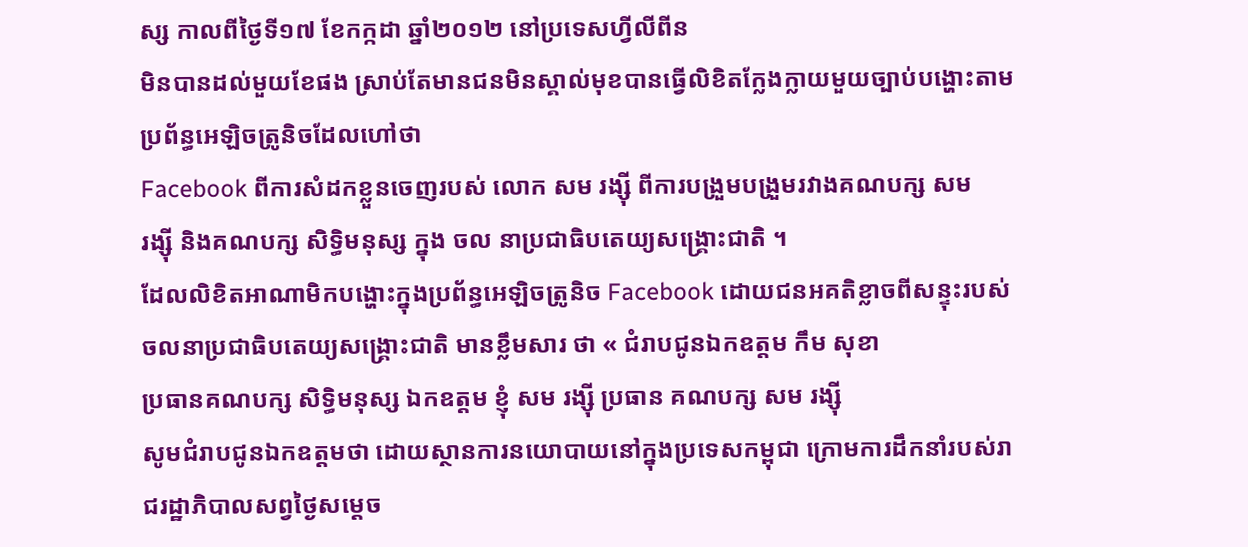ស្ស កាលពីថ្ងៃទី១៧ ខែកក្កដា ឆ្នាំ២០១២ នៅប្រទេសហ្វីលីពីន
មិនបានដល់មួយខែផង ស្រាប់តែមានជនមិនស្គាល់មុខបានធ្វើលិខិតក្លែងក្លាយមួយច្បាប់បង្ហោះតាមប្រព័ន្ធអេឡិចត្រូនិចដែលហៅថា
Facebook ពីការសំដកខ្លួនចេញរបស់ លោក សម រង្ស៊ី ពីការបង្រួមបង្រួមរវាងគណបក្ស សម
រង្ស៊ី និងគណបក្ស សិទ្ធិមនុស្ស ក្នុង ចល នាប្រជាធិបតេយ្យសង្គ្រោះជាតិ ។
ដែលលិខិតអាណាមិកបង្ហោះក្នុងប្រព័ន្ធអេឡិចត្រូនិច Facebook ដោយជនអគតិខ្លាចពីសន្ទុះរបស់
ចលនាប្រជាធិបតេយ្យសង្គ្រោះជាតិ មានខ្លឹមសារ ថា « ជំរាបជូនឯកឧត្តម កឹម សុខា
ប្រធានគណបក្ស សិទ្ធិមនុស្ស ឯកឧត្តម ខ្ញុំ សម រង្ស៊ី ប្រធាន គណបក្ស សម រង្ស៊ី
សូមជំរាបជូនឯកឧត្តមថា ដោយស្ថានការនយោបាយនៅក្នុងប្រទេសកម្ពុជា ក្រោមការដឹកនាំរបស់រាជរដ្ឋាភិបាលសព្វថ្ងៃសម្តេច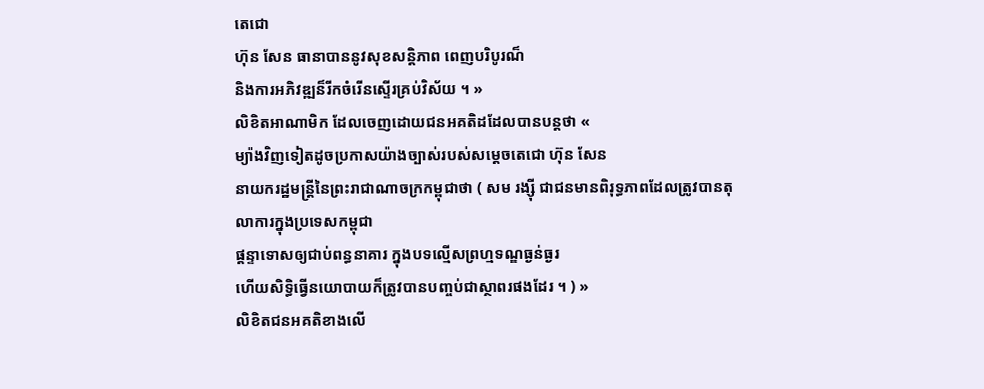តេជោ
ហ៊ុន សែន ធានាបាននូវសុខសន្តិភាព ពេញបរិបូរណ៏
និងការអភិវឌ្ឍន៏រីកចំរើនស្ទើរគ្រប់វិស័យ ។ »
លិខិតអាណាមិក ដែលចេញដោយជនអគតិដដែលបានបន្តថា «
ម្យ៉ាងវិញទៀតដូចប្រកាសយ៉ាងច្បាស់របស់សម្តេចតេជោ ហ៊ុន សែន
នាយករដ្ឋមន្រ្តីនៃព្រះរាជាណាចក្រកម្ពុជាថា ( សម រង្ស៊ី ជាជនមានពិរុទ្ធភាពដែលត្រូវបានតុលាការក្នុងប្រទេសកម្ពុជា
ផ្តន្ទាទោសឲ្យជាប់ពន្ធនាគារ ក្នុងបទល្មើសព្រហ្មទណ្ឌធ្ងន់ធ្ងរ
ហើយសិទ្ធិធ្វើនយោបាយក៏ត្រូវបានបញ្ចប់ជាស្ថាពរផងដែរ ។ ) »
លិខិតជនអគតិខាងលើ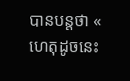បានបន្តថា «
ហេតុដូចនេះ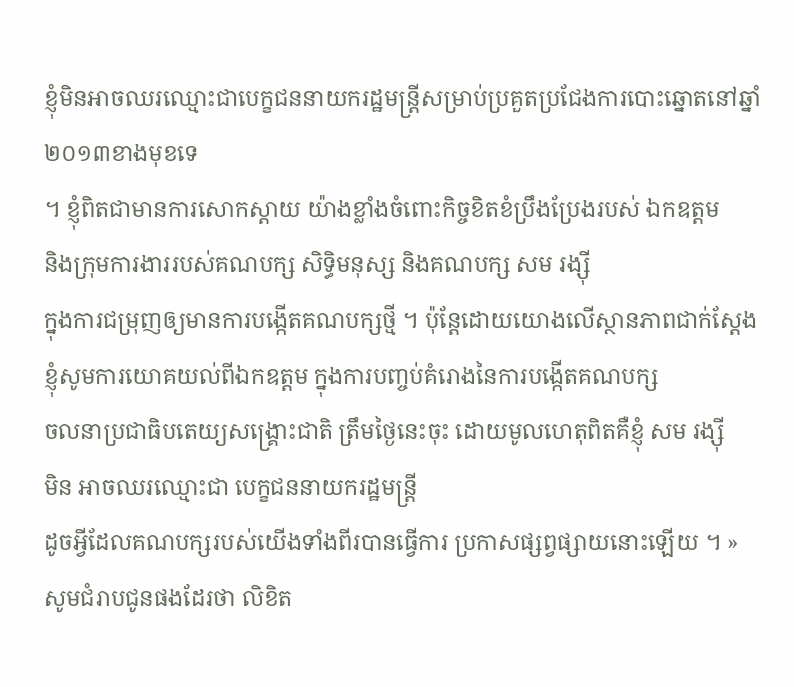ខ្ញុំមិនអាចឈរឈ្មោះជាបេក្ខជននាយករដ្ឋមន្រ្តីសម្រាប់ប្រគួតប្រជែងការបោះឆ្នោតនៅឆ្នាំ២០១៣ខាងមុខទេ
។ ខ្ញុំពិតជាមានការសោកស្តាយ យ៉ាងខ្លាំងចំពោះកិច្ចខិតខំប្រឹងប្រែងរបស់ ឯកឧត្តម
និងក្រុមការងាររបស់គណបក្ស សិទ្ធិមនុស្ស និងគណបក្ស សម រង្ស៊ី
ក្នុងការជម្រុញឲ្យមានការបង្កើតគណបក្សថ្មី ។ ប៉ុន្តែដោយយោងលើស្ថានភាពជាក់ស្តែង
ខ្ញុំសូមការយោគយល់ពីឯកឧត្តម ក្នុងការបញ្ចប់គំរោងនៃការបង្កើតគណបក្ស
ចលនាប្រជាធិបតេយ្យសង្គ្រោះជាតិ ត្រឹមថ្ងៃនេះចុះ ដោយមូលហេតុពិតគឺខ្ញុំ សម រង្ស៊ី
មិន អាចឈរឈ្មោះជា បេក្ខជននាយករដ្ឋមន្រ្តី
ដូចអ្វីដែលគណបក្សរបស់យើងទាំងពីរបានធ្វើការ ប្រកាសផ្សព្វផ្សាយនោះឡើយ ។ »
សូមជំរាបជូនផងដែរថា លិខិត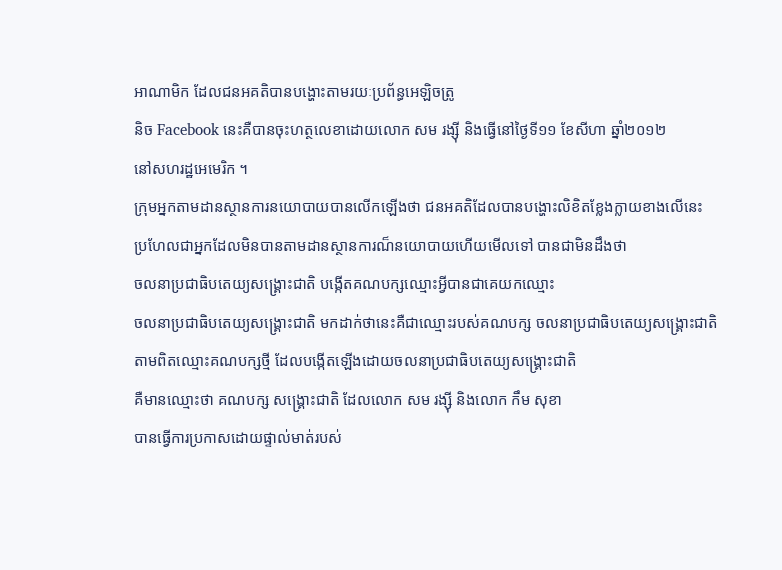អាណាមិក ដែលជនអគតិបានបង្ហោះតាមរយៈប្រព័ន្ធអេឡិចត្រូ
និច Facebook នេះគឺបានចុះហត្ថលេខាដោយលោក សម រង្ស៊ី និងធ្វើនៅថ្ងៃទី១១ ខែសីហា ឆ្នាំ២០១២
នៅសហរដ្ឋអេមេរិក ។
ក្រុមអ្នកតាមដានស្ថានការនយោបាយបានលើកឡើងថា ជនអគតិដែលបានបង្ហោះលិខិតខ្លែងក្លាយខាងលើនេះ
ប្រហែលជាអ្នកដែលមិនបានតាមដានស្ថានការណ៏នយោបាយហើយមើលទៅ បានជាមិនដឹងថា
ចលនាប្រជាធិបតេយ្យសង្គ្រោះជាតិ បង្កើតគណបក្សឈ្មោះអ្វីបានជាគេយកឈ្មោះ
ចលនាប្រជាធិបតេយ្យសង្គ្រោះជាតិ មកដាក់ថានេះគឺជាឈ្មោះរបស់គណបក្ស ចលនាប្រជាធិបតេយ្យសង្គ្រោះជាតិ
តាមពិតឈ្មោះគណបក្សថ្មី ដែលបង្កើតឡើងដោយចលនាប្រជាធិបតេយ្យសង្គ្រោះជាតិ
គឺមានឈ្មោះថា គណបក្ស សង្គ្រោះជាតិ ដែលលោក សម រង្ស៊ី និងលោក កឹម សុខា
បានធ្វើការប្រកាសដោយផ្ទាល់មាត់របស់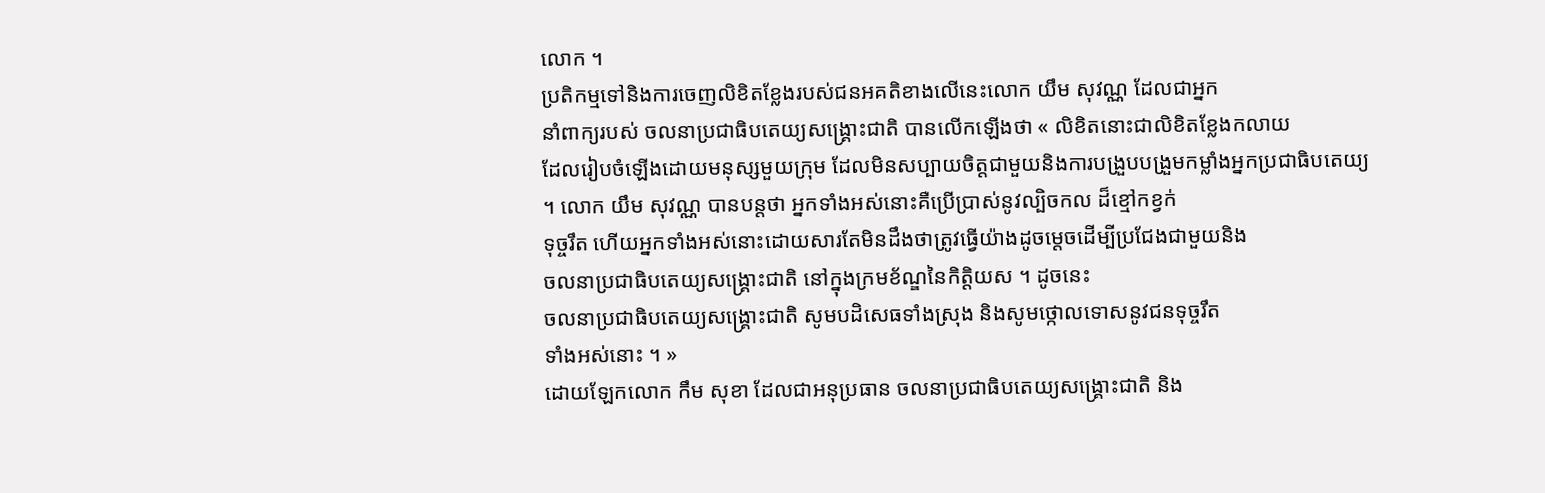លោក ។
ប្រតិកម្មទៅនិងការចេញលិខិតខ្លែងរបស់ជនអគតិខាងលើនេះលោក យឹម សុវណ្ណ ដែលជាអ្នក
នាំពាក្យរបស់ ចលនាប្រជាធិបតេយ្យសង្គ្រោះជាតិ បានលើកឡើងថា « លិខិតនោះជាលិខិតខ្លែងកលាយ
ដែលរៀបចំឡើងដោយមនុស្សមួយក្រុម ដែលមិនសប្បាយចិត្តជាមួយនិងការបង្រួបបង្រួមកម្លាំងអ្នកប្រជាធិបតេយ្យ
។ លោក យឹម សុវណ្ណ បានបន្តថា អ្នកទាំងអស់នោះគឺប្រើប្រាស់នូវល្បិចកល ដ៏ខ្មៅកខ្វក់
ទុច្ចរឹត ហើយអ្នកទាំងអស់នោះដោយសារតែមិនដឹងថាត្រូវធ្វើយ៉ាងដូចម្តេចដើម្បីប្រជែងជាមួយនិង
ចលនាប្រជាធិបតេយ្យសង្គ្រោះជាតិ នៅក្នុងក្រមខ័ណ្ឌនៃកិត្តិយស ។ ដូចនេះ
ចលនាប្រជាធិបតេយ្យសង្គ្រោះជាតិ សូមបដិសេធទាំងស្រុង និងសូមថ្កោលទោសនូវជនទុច្ចរឹត
ទាំងអស់នោះ ។ »
ដោយឡែកលោក កឹម សុខា ដែលជាអនុប្រធាន ចលនាប្រជាធិបតេយ្យសង្គ្រោះជាតិ និង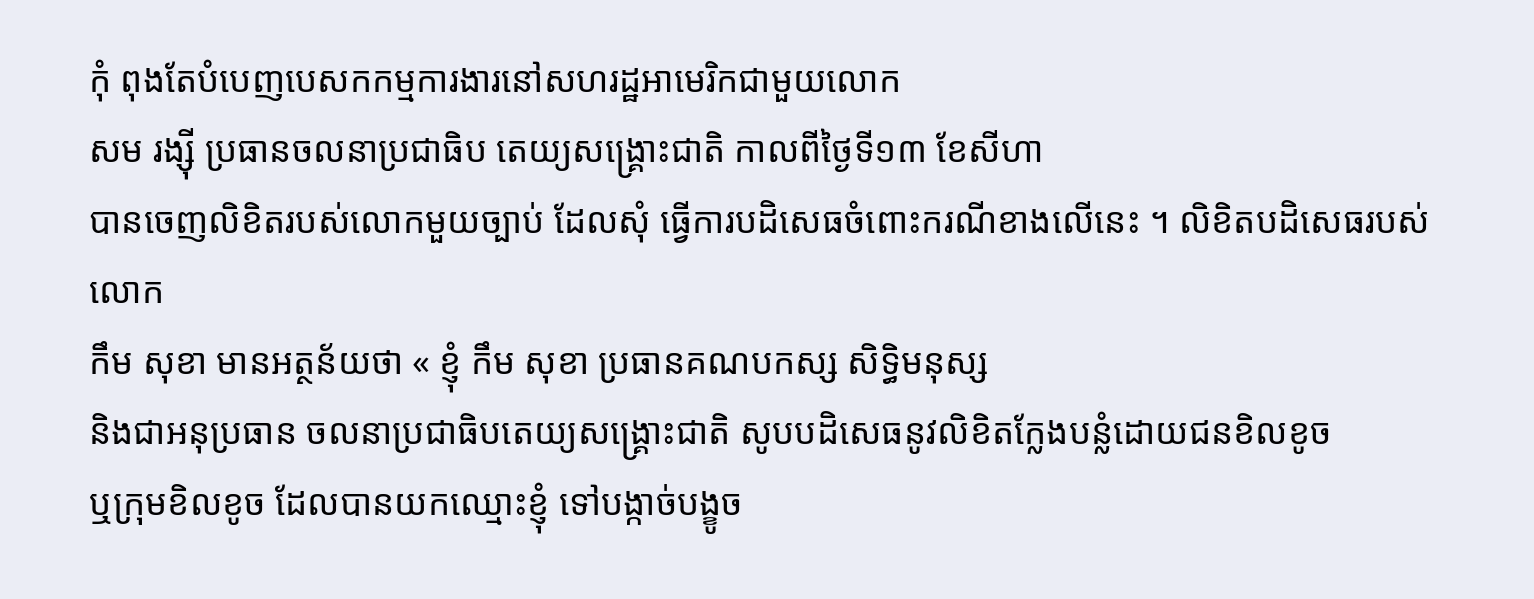កុំ ពុងតែបំបេញបេសកកម្មការងារនៅសហរដ្ឋអាមេរិកជាមួយលោក
សម រង្ស៊ី ប្រធានចលនាប្រជាធិប តេយ្យសង្គ្រោះជាតិ កាលពីថ្ងៃទី១៣ ខែសីហា
បានចេញលិខិតរបស់លោកមួយច្បាប់ ដែលសុំ ធ្វើការបដិសេធចំពោះករណីខាងលើនេះ ។ លិខិតបដិសេធរបស់លោក
កឹម សុខា មានអត្ថន័យថា « ខ្ញុំ កឹម សុខា ប្រធានគណបកស្ស សិទ្ធិមនុស្ស
និងជាអនុប្រធាន ចលនាប្រជាធិបតេយ្យសង្គ្រោះជាតិ សូបបដិសេធនូវលិខិតក្លែងបន្លំដោយជនខិលខូច
ឬក្រុមខិលខូច ដែលបានយកឈ្មោះខ្ញុំ ទៅបង្កាច់បង្ខូច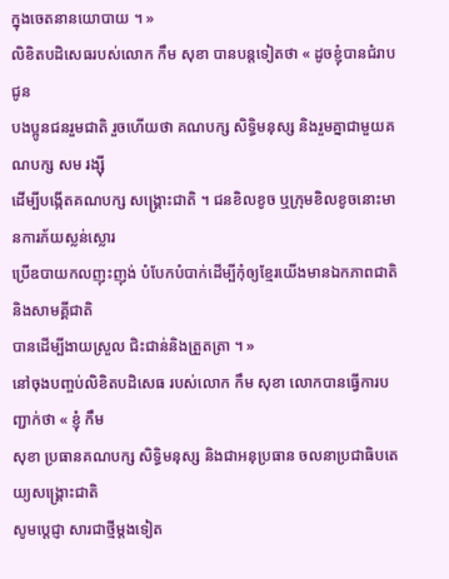ក្នុងចេតនានយោបាយ ។ »
លិខិតបដិសេធរបស់លោក កឹម សុខា បានបន្តទៀតថា « ដូចខ្ញុំបានជំរាបជូន
បងប្អូនជនរួមជាតិ រួចហើយថា គណបក្ស សិទ្ធិមនុស្ស និងរួមគ្នាជាមួយគណបក្ស សម រង្ស៊ី
ដើម្បីបង្កើតគណបក្ស សង្គ្រោះជាតិ ។ ជនខិលខូច ឬក្រុមខិលខូចនោះមានការភ័យស្លន់ស្លោរ
ប្រើឧបាយកលញុះញុង់ បំបែកបំបាក់ដើម្បីកុំឲ្យខ្មែរយើងមានឯកភាពជាតិ និងសាមគ្គីជាតិ
បានដើម្បីងាយស្រួល ជិះជាន់និងត្រួតត្រា ។ »
នៅចុងបញ្ចប់លិខិតបដិសេធ របស់លោក កឹម សុខា លោកបានធ្វើការបញ្ជាក់ថា « ខ្ញុំ កឹម
សុខា ប្រធានគណបក្ស សិទ្ធិមនុស្ស និងជាអនុប្រធាន ចលនាប្រជាធិបតេយ្យសង្គ្រោះជាតិ
សូមប្តេជ្ញា សារជាថ្មីម្តងទៀត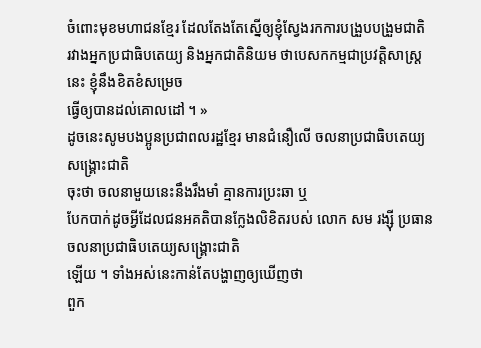ចំពោះមុខមហាជនខ្មែរ ដែលតែងតែស្នើឲ្យខ្ញុំស្វែងរកការបង្រួបបង្រួមជាតិ
រវាងអ្នកប្រជាធិបតេយ្យ និងអ្នកជាតិនិយម ថាបេសកកម្មជាប្រវត្តិសាស្រ្តនេះ ខ្ញុំនឹងខិតខំសម្រេច
ធ្វើឲ្យបានដល់គោលដៅ ។ »
ដូចនេះសូមបងប្អូនប្រជាពលរដ្ឋខ្មែរ មានជំនឿលើ ចលនាប្រជាធិបតេយ្យសង្គ្រោះជាតិ
ចុះថា ចលនាមួយនេះនឹងរឹងមាំ គ្មានការប្រះឆា ឬ
បែកបាក់ដូចអ្វីដែលជនអគតិបានក្លែងលិខិតរបស់ លោក សម រង្ស៊ី ប្រធាន ចលនាប្រជាធិបតេយ្យសង្គ្រោះជាតិ
ឡើយ ។ ទាំងអស់នេះកាន់តែបង្ហាញឲ្យឃើញថា
ពួក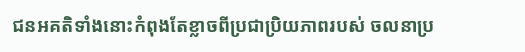ជនអគតិទាំងនោះកំពុងតែខ្លាចពីប្រជាប្រិយភាពរបស់ ចលនាប្រ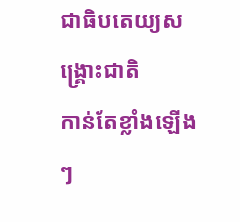ជាធិបតេយ្យសង្គ្រោះជាតិ
កាន់តែខ្លាំងឡើងៗ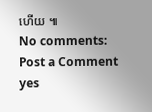ហើយ ៕
No comments:
Post a Comment
yes